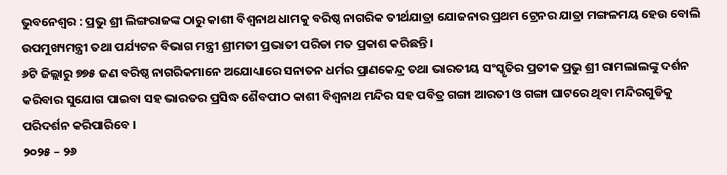ଭୁବନେଶ୍ୱର : ପ୍ରଭୁ ଶ୍ରୀ ଲିଙ୍ଗରାଜଙ୍କ ଠାରୁ କାଶୀ ବିଶ୍ଵନାଥ ଧାମକୁ ବରିଷ୍ଠ ନାଗରିକ ତୀର୍ଥଯାତ୍ରା ଯୋଜନାର ପ୍ରଥମ ଟ୍ରେନର ଯାତ୍ରା ମଙ୍ଗଳମୟ ହେଉ ବୋଲି ଉପମୁଖ୍ୟମନ୍ତ୍ରୀ ତଥା ପର୍ଯ୍ୟଟନ ବିଭାଗ ମନ୍ତ୍ରୀ ଶ୍ରୀମତୀ ପ୍ରଭାତୀ ପରିଡା ମତ ପ୍ରକାଶ କରିଛନ୍ତି ।
୬ଟି ଜିଲ୍ଲାରୁ ୭୭୫ ଜଣ ବରିଷ୍ଠ ନାଗରିକମାନେ ଅଯୋଧ୍ୟାରେ ସନାତନ ଧର୍ମର ପ୍ରାଣକେନ୍ଦ୍ର ତଥା ଭାରତୀୟ ସଂସ୍କୃତିର ପ୍ରତୀକ ପ୍ରଭୁ ଶ୍ରୀ ରାମଲାଲଙ୍କୁ ଦର୍ଶନ କରିବାର ସୁଯୋଗ ପାଇବା ସହ ଭାରତର ପ୍ରସିଦ୍ଧ ଶୈବପୀଠ କାଶୀ ବିଶ୍ଵନାଥ ମନ୍ଦିର ସହ ପବିତ୍ର ଗଙ୍ଗା ଆରତୀ ଓ ଗଙ୍ଗା ଘାଟରେ ଥିବା ମନ୍ଦିରଗୁଡିକୁ ପରିଦର୍ଶନ କରିପାରିବେ ।
୨୦୨୫ – ୨୬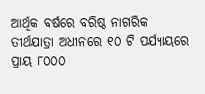ଆର୍ଥିକ ବର୍ଷରେ ବରିଷ୍ଠ ନାଗରିକ ତୀର୍ଥଯାତ୍ରା ଅଧୀନରେ ୧୦ ଟି ପର୍ଯ୍ୟାୟରେ ପ୍ରାୟ ୮୦୦୦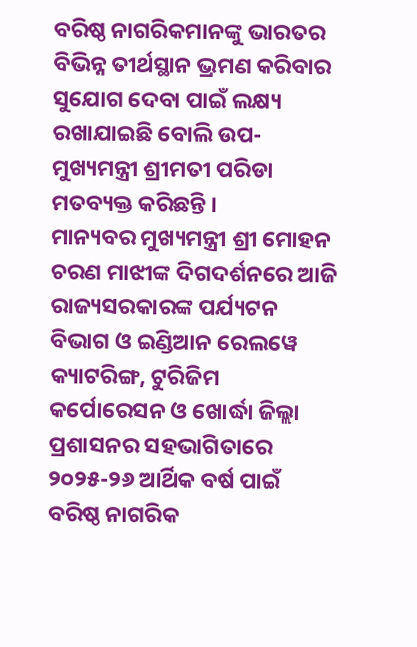ବରିଷ୍ଠ ନାଗରିକମାନଙ୍କୁ ଭାରତର ବିଭିନ୍ନ ତୀର୍ଥସ୍ଥାନ ଭ୍ରମଣ କରିବାର ସୁଯୋଗ ଦେବା ପାଇଁ ଲକ୍ଷ୍ୟ ରଖାଯାଇଛି ବୋଲି ଉପ-ମୁଖ୍ୟମନ୍ତ୍ରୀ ଶ୍ରୀମତୀ ପରିଡା ମତବ୍ୟକ୍ତ କରିଛନ୍ତି ।
ମାନ୍ୟବର ମୁଖ୍ୟମନ୍ତ୍ରୀ ଶ୍ରୀ ମୋହନ ଚରଣ ମାଝୀଙ୍କ ଦିଗଦର୍ଶନରେ ଆଜି ରାଜ୍ୟସରକାରଙ୍କ ପର୍ଯ୍ୟଟନ ବିଭାଗ ଓ ଇଣ୍ଡିଆନ ରେଲୱେ କ୍ୟାଟରିଙ୍ଗ, ଟୁରିଜିମ କର୍ପୋରେସନ ଓ ଖୋର୍ଦ୍ଧା ଜିଲ୍ଲା ପ୍ରଶାସନର ସହଭାଗିତାରେ ୨୦୨୫-୨୬ ଆର୍ଥିକ ବର୍ଷ ପାଇଁ ବରିଷ୍ଠ ନାଗରିକ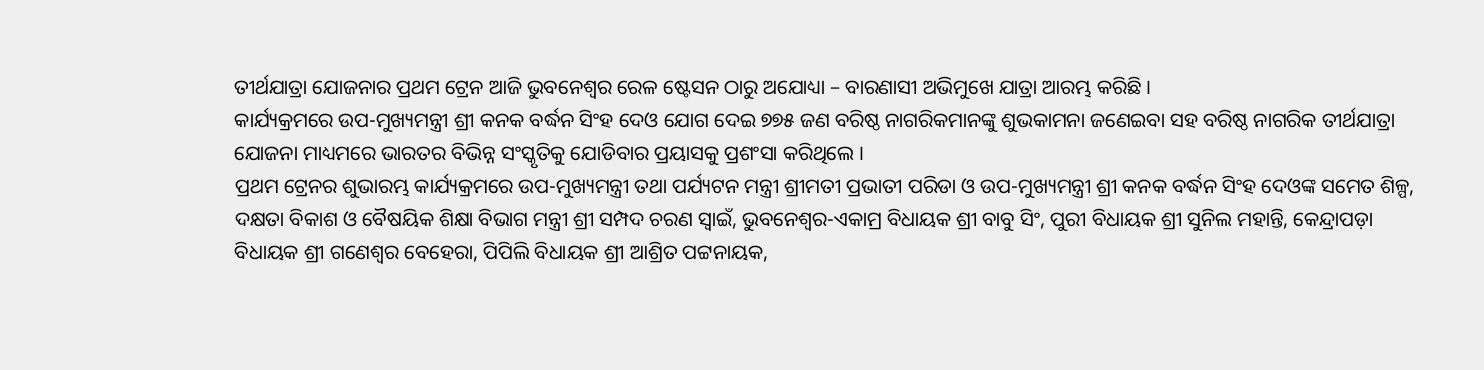ତୀର୍ଥଯାତ୍ରା ଯୋଜନାର ପ୍ରଥମ ଟ୍ରେନ ଆଜି ଭୁବନେଶ୍ୱର ରେଳ ଷ୍ଟେସନ ଠାରୁ ଅଯୋଧ୍ୟା – ବାରଣାସୀ ଅଭିମୁଖେ ଯାତ୍ରା ଆରମ୍ଭ କରିଛି ।
କାର୍ଯ୍ୟକ୍ରମରେ ଉପ-ମୁଖ୍ୟମନ୍ତ୍ରୀ ଶ୍ରୀ କନକ ବର୍ଦ୍ଧନ ସିଂହ ଦେଓ ଯୋଗ ଦେଇ ୭୭୫ ଜଣ ବରିଷ୍ଠ ନାଗରିକମାନଙ୍କୁ ଶୁଭକାମନା ଜଣେଇବା ସହ ବରିଷ୍ଠ ନାଗରିକ ତୀର୍ଥଯାତ୍ରା ଯୋଜନା ମାଧ୍ୟମରେ ଭାରତର ବିଭିନ୍ନ ସଂସ୍କୃତିକୁ ଯୋଡିବାର ପ୍ରୟାସକୁ ପ୍ରଶଂସା କରିଥିଲେ ।
ପ୍ରଥମ ଟ୍ରେନର ଶୁଭାରମ୍ଭ କାର୍ଯ୍ୟକ୍ରମରେ ଉପ-ମୁଖ୍ୟମନ୍ତ୍ରୀ ତଥା ପର୍ଯ୍ୟଟନ ମନ୍ତ୍ରୀ ଶ୍ରୀମତୀ ପ୍ରଭାତୀ ପରିଡା ଓ ଉପ-ମୁଖ୍ୟମନ୍ତ୍ରୀ ଶ୍ରୀ କନକ ବର୍ଦ୍ଧନ ସିଂହ ଦେଓଙ୍କ ସମେତ ଶିଳ୍ପ, ଦକ୍ଷତା ବିକାଶ ଓ ବୈଷୟିକ ଶିକ୍ଷା ବିଭାଗ ମନ୍ତ୍ରୀ ଶ୍ରୀ ସମ୍ପଦ ଚରଣ ସ୍ଵାଇଁ, ଭୁବନେଶ୍ୱର-ଏକାମ୍ର ବିଧାୟକ ଶ୍ରୀ ବାବୁ ସିଂ, ପୁରୀ ବିଧାୟକ ଶ୍ରୀ ସୁନିଲ ମହାନ୍ତି, କେନ୍ଦ୍ରାପଡ଼ା ବିଧାୟକ ଶ୍ରୀ ଗଣେଶ୍ଵର ବେହେରା, ପିପିଲି ବିଧାୟକ ଶ୍ରୀ ଆଶ୍ରିତ ପଟ୍ଟନାୟକ,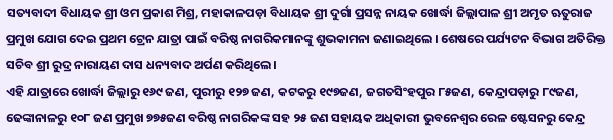ସତ୍ୟବାଦୀ ବିଧାୟକ ଶ୍ରୀ ଓମ ପ୍ରକାଶ ମିଶ୍ର, ମହାକାଳପଡ଼ା ବିଧାୟକ ଶ୍ରୀ ଦୁର୍ଗା ପ୍ରସନ୍ନ ନାୟକ ଖୋର୍ଦ୍ଧା ଜିଲ୍ଲାପାଳ ଶ୍ରୀ ଅମୃତ ଋତୁରାଜ ପ୍ରମୁଖ ଯୋଗ ଦେଇ ପ୍ରଥମ ଟ୍ରେନ ଯାତ୍ରା ପାଇଁ ବରିଷ୍ଠ ନାଗରିକମାନଙ୍କୁ ଶୁଭକାମନା ଜଣାଇଥିଲେ । ଶେଷରେ ପର୍ଯ୍ୟଟନ ବିଭାଗ ଅତିରିକ୍ତ ସଚିବ ଶ୍ରୀ ରୁଦ୍ର ନାରାୟଣ ଦାସ ଧନ୍ୟବାଦ ଅର୍ପଣ କରିଥିଲେ।
ଏହି ଯାତ୍ରାରେ ଖୋର୍ଦ୍ଧା ଜିଲ୍ଲାରୁ ୧୬୯ ଜଣ, ପୁରୀରୁ ୧୨୭ ଜଣ, କଟକରୁ ୧୯୭ଜଣ, ଜଗତସିଂହପୁର ୮୫ଜଣ, କେନ୍ଦ୍ରାପଡ଼ାରୁ ୮୯ଜଣ, ଢେଙ୍କାନାଳରୁ ୧୦୮ ଜଣ ପ୍ରମୁଖ ୭୭୫ଜଣ ବରିଷ୍ଠ ନାଗରିକଙ୍କ ସହ ୨୫ ଜଣ ସହାୟକ ଅଧିକାରୀ ଭୁବନେଶ୍ୱର ରେଳ ଷ୍ଟେସନରୁ କେନ୍ଦ୍ର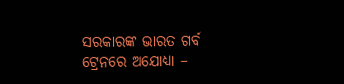ସରକାରଙ୍କ ଭାରତ ଗର୍ବ ଟ୍ରେନରେ ଅଯୋଧ୍ୟା –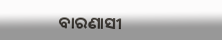ବାରଣାସୀ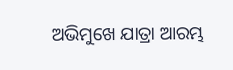ଅଭିମୁଖେ ଯାତ୍ରା ଆରମ୍ଭ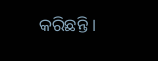କରିଛନ୍ତି ।